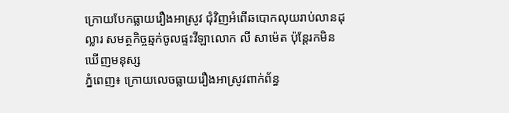ក្រោយបែកធ្លាយរឿងអាស្រូវ ជុំវិញអំពើឆបោកលុយរាប់លានដុល្លារ សមត្ថកិច្ចឆ្មក់ចូលផ្ទះវីឡាលោក លី សាម៉េត ប៉ុន្តែរកមិនឃើញមនុស្ស
ភ្នំពេញ៖ ក្រោយលេចធ្លាយរឿងអាស្រូវពាក់ព័ន្ធ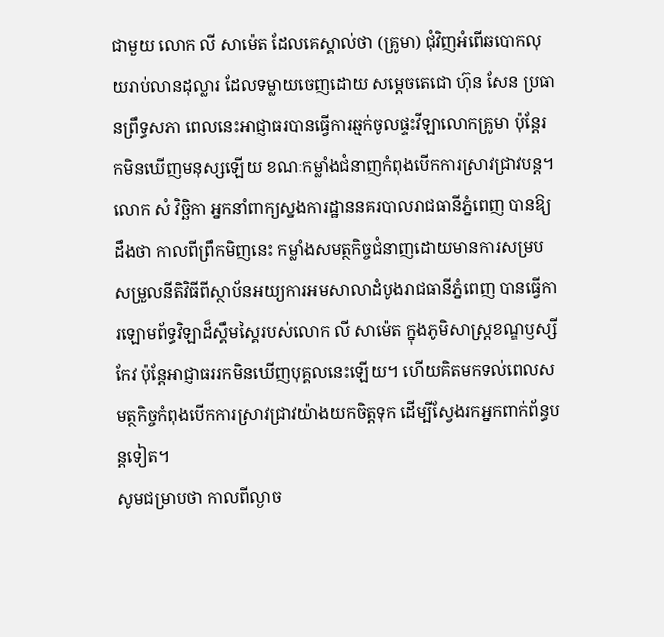ជាមួយ លោក លី សាម៉េត ដែលគេស្គាល់ថា (គ្រូមា) ជុំវិញអំពើឆបោកលុយរាប់លានដុល្លារ ដែលទម្លាយចេញដោយ សម្ដេចតេជោ ហ៊ុន សែន ប្រធានព្រឹទ្ធសភា ពេលនេះអាជ្ញាធរបានធ្វើការឆ្មក់ចូលផ្ទះវីឡាលោកគ្រូមា ប៉ុន្ដែរកមិនឃើញមនុស្សឡើយ ខណៈកម្លាំងជំនាញកំពុងបើកការស្រាវជ្រាវបន្ត។
លោក សំ វិច្ឆិកា អ្នកនាំពាក្យស្នងការដ្ឋាននគរបាលរាជធានីភ្នំពេញ បានឱ្យដឹងថា កាលពីព្រឹកមិញនេះ កម្លាំងសមត្ថកិច្ចជំនាញដោយមានការសម្របសម្រួលនីតិវិធីពីស្ថាប័នអយ្យការអមសាលាដំបូងរាជធានីភ្នំពេញ បានធ្វើការឡោមព័ទ្ធវិឡាដ៏ស្គឹមស្គៃរបស់លោក លី សាម៉េត ក្នុងភូមិសាស្ត្រខណ្ឌឫស្សីកែវ ប៉ុន្ដែអាជ្ញាធររកមិនឃើញបុគ្គលនេះឡើយ។ ហើយគិតមកទល់ពេលសមត្ថកិច្ចកំពុងបើកការស្រាវជ្រាវយ៉ាងយកចិត្តទុក ដើម្បីស្វែងរកអ្នកពាក់ព័ន្ធបន្តទៀត។
សូមជម្រាបថា កាលពីល្ងាច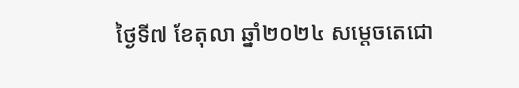ថ្ងៃទី៧ ខែតុលា ឆ្នាំ២០២៤ សម្តេចតេជោ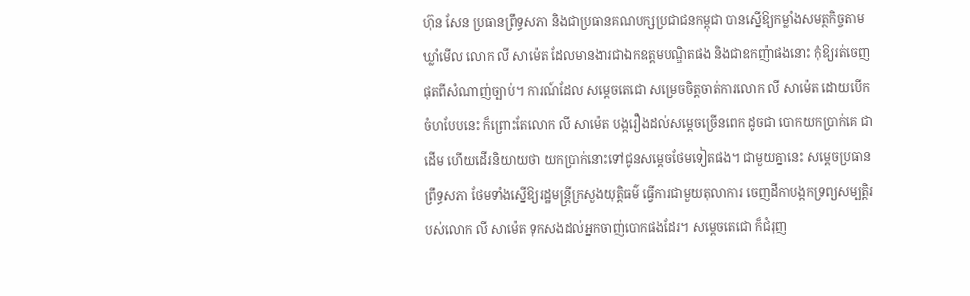ហ៊ុន សែន ប្រធានព្រឹទ្ធសភា និងជាប្រធានគណបក្សប្រជាជនកម្ពុជា បានស្នើឱ្យកម្លាំងសមត្ថកិច្ចតាមឃ្លាំមើល លោក លី សាម៉េត ដែលមានងារជាឯកឧត្តមបណ្ឌិតផង និងជាឧកញ៉ាផងនោះ កុំឱ្យរត់ចេញផុតពីសំណាញ់ច្បាប់។ ការណ៍ដែល សម្តេចតេជោ សម្រេចចិត្តចាត់ការលោក លី សាម៉េត ដោយបើកចំហបែបនេះ ក៏ព្រោះតែលោក លី សាម៉េត បង្ករឿងដល់សម្តេចច្រើនពេក ដូចជា បោកយកប្រាក់គេ ជាដើម ហើយដើរនិយាយថា យកប្រាក់នោះទៅជូនសម្តេចថែមទៀតផង។ ជាមួយគ្នានេះ សម្តេចប្រធានព្រឹទ្ធសភា ថែមទាំងស្នើឱ្យរដ្ឋមន្ត្រីក្រសួងយុត្តិធម៌ ធ្វើការជាមួយតុលាការ ចេញដីកាបង្កកទ្រព្យសម្បត្តិរបស់លោក លី សាម៉េត ទុកសងដល់អ្នកចាញ់បោកផងដែរ។ សម្តេចតេជោ ក៏ជំរុញ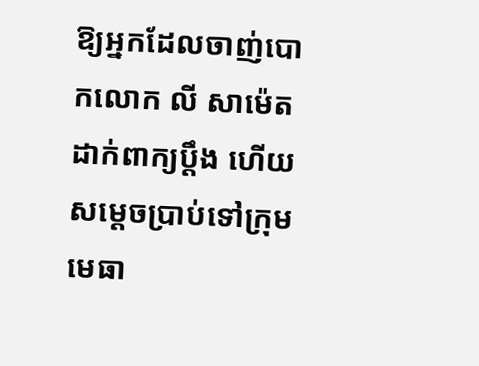ឱ្យអ្នកដែលចាញ់បោកលោក លី សាម៉េត ដាក់ពាក្យប្តឹង ហើយសម្តេចប្រាប់ទៅក្រុមមេធា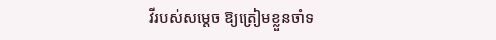វីរបស់សម្តេច ឱ្យត្រៀមខ្លួនចាំទ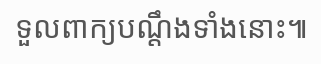ទួលពាក្យបណ្តឹងទាំងនោះ៕